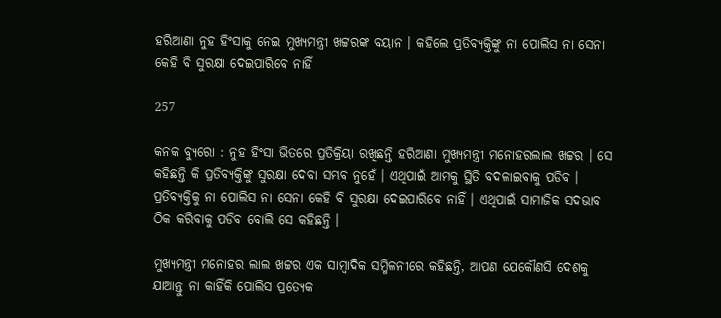ହରିଆଣା ନୁହ ହିଂସାକୁ ନେଇ ମୁଖ୍ୟମନ୍ତ୍ରୀ ଖଟ୍ଟରଙ୍କ ବୟାନ । କହିଲେ ପ୍ରତିବ୍ୟକ୍ତିଙ୍କୁ ନା ପୋଲିସ ନା ସେନା କେହି ବି ସୁରକ୍ଷା ଦେଇପାରିବେ ନାହିଁ

257

କନକ ବ୍ୟୁରୋ : ନୁହ ହିଂସା ଭିତରେ ପ୍ରତିକ୍ରିୟା ରଖିଛନ୍ତି ହରିଆଣା ମୁଖ୍ୟମନ୍ତ୍ରୀ ମନୋହରଲାଲ ଖଟ୍ଟର । ସେ କହିଛନ୍ତି କି ପ୍ରତିବ୍ୟକ୍ତିଙ୍କୁ ସୁରକ୍ଷା ଦେବା ସମ୍ଭବ ନୁହେଁ । ଏଥିପାଇଁ ଆମକୁ ସ୍ଥିତି ବଦଳାଇବାକୁ ପଡିବ । ପ୍ରତିବ୍ୟକ୍ତିକୁ ନା ପୋଲିସ ନା ସେନା କେହି ବି ସୁରକ୍ଷା ଦେଇପାରିବେ ନାହିଁ । ଏଥିପାଇଁ ସାମାଜିକ ସଦଭାବ ଠିକ କରିବାକୁ ପଡିବ ବୋଲି ସେ କହିଛନ୍ତି ।

ମୁଖ୍ୟମନ୍ତ୍ରୀ ମନୋହର ଲାଲ ଖଟ୍ଟର ଏକ ସାମ୍ବାଦିକ ସମ୍ମିଳନୀରେ କହିଛନ୍ତି, ଆପଣ ଯେକୌଣସି ଦେଶକୁ ଯାଆନ୍ତୁ ନା କାହିଁକି ପୋଲିସ ପ୍ରତ୍ୟେକ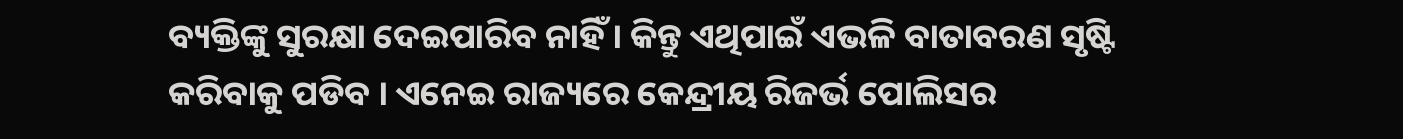ବ୍ୟକ୍ତିଙ୍କୁ ସୁରକ୍ଷା ଦେଇପାରିବ ନାହିଁ । କିନ୍ତୁ ଏଥିପାଇଁ ଏଭଳି ବାତାବରଣ ସୃଷ୍ଟି କରିବାକୁ ପଡିବ । ଏନେଇ ରାଜ୍ୟରେ କେନ୍ଦ୍ରୀୟ ରିଜର୍ଭ ପୋଲିସର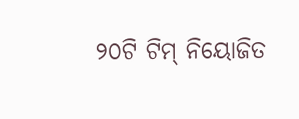୨୦ଟି ଟିମ୍ ନିୟୋଜିତ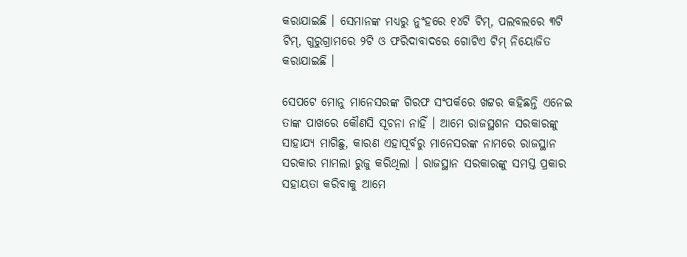କରାଯାଇଛି । ସେମାନଙ୍କ ମଧ୍ୟରୁ ନୁଂହରେ ୧୪ଟି ଟିମ୍, ପଲବଲରେ ୩ଟି ଟିମ୍, ଗୁରୁଗ୍ରାମରେ ୨ଟି ଓ ଫରିଦାବାଦରେ ଗୋଟିଏ ଟିମ୍ ନିୟୋଜିତ କରାଯାଇଛି ।

ସେପଟେ ମୋନୁ ମାନେସରଙ୍କ ଗିରଫ ସଂପର୍କରେ ଖଟ୍ଟର କହିଛନ୍ତି ଏନେଇ ତାଙ୍କ ପାଖରେ କୌଣସି ସୂଚନା ନାହିଁ । ଆମେ ରାଜସ୍ଥଶନ ସରକାରଙ୍କୁ ସାହାଯ୍ୟ ମାଗିଛୁ, କାରଣ ଏହାପୂର୍ବରୁ ମାନେସରଙ୍କ ନାମରେ ରାଜସ୍ଥାନ ସରକାର ମାମଲା ରୁଜୁ କରିଥିଲା । ରାଜସ୍ଥାନ ସରକାରଙ୍କୁ ସମସ୍ତ ପ୍ରକାର ସହାୟତା କରିବାକୁ ଆମେ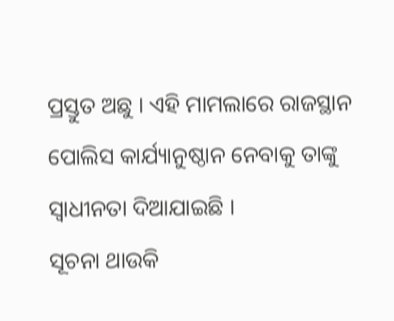ପ୍ରସ୍ତୁତ ଅଛୁ । ଏହି ମାମଲାରେ ରାଜସ୍ଥାନ ପୋଲିସ କାର୍ଯ୍ୟାନୁଷ୍ଠାନ ନେବାକୁ ତାଙ୍କୁ ସ୍ୱାଧୀନତା ଦିଆଯାଇଛି ।
ସୂଚନା ଥାଉକି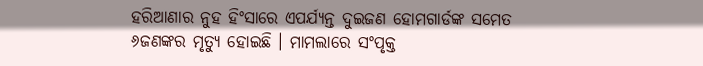ହରିଆଣାର ନୁହ ହିଂସାରେ ଏପର୍ଯ୍ୟନ୍ତ ଦୁଇଜଣ ହୋମଗାର୍ଡଙ୍କ ସମେତ ୬ଜଣଙ୍କର ମୃତ୍ୟୁ ହୋଇଛି । ମାମଲାରେ ସଂପୃକ୍ତ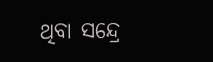ଥିବା ସନ୍ଦ୍ରେ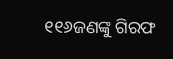୧୧୬ଜଣଙ୍କୁ ଗିରଫ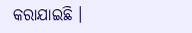କରାଯାଇଛି ।